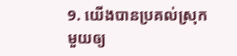9. យើងបានប្រគល់ស្រុកមួយឲ្យ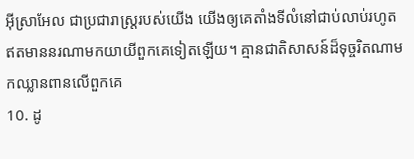អ៊ីស្រាអែល ជាប្រជារាស្ត្ររបស់យើង យើងឲ្យគេតាំងទីលំនៅជាប់លាប់រហូត ឥតមាននរណាមកយាយីពួកគេទៀតឡើយ។ គ្មានជាតិសាសន៍ដ៏ទុច្ចរិតណាមកឈ្លានពានលើពួកគេ
10. ដូ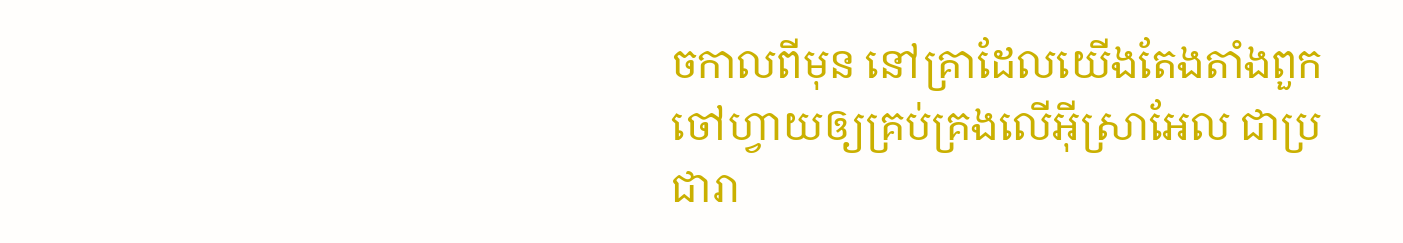ចកាលពីមុន នៅគ្រាដែលយើងតែងតាំងពួកចៅហ្វាយឲ្យគ្រប់គ្រងលើអ៊ីស្រាអែល ជាប្រជារា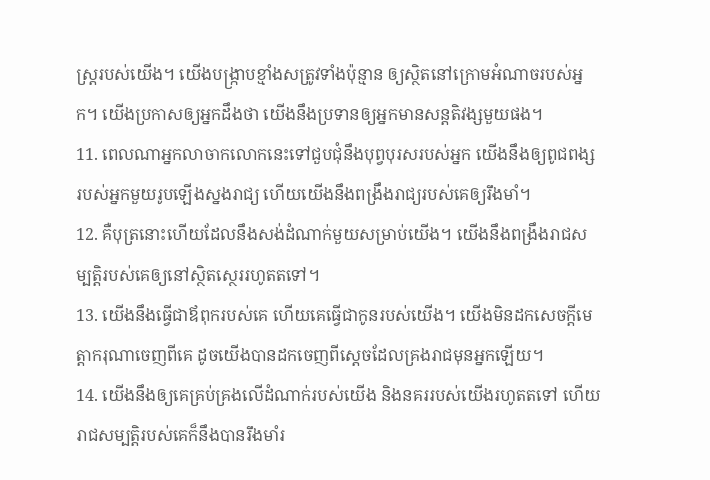ស្ត្ររបស់យើង។ យើងបង្ក្រាបខ្មាំងសត្រូវទាំងប៉ុន្មាន ឲ្យស្ថិតនៅក្រោមអំណាចរបស់អ្នក។ យើងប្រកាសឲ្យអ្នកដឹងថា យើងនឹងប្រទានឲ្យអ្នកមានសន្តតិវង្សមួយផង។
11. ពេលណាអ្នកលាចាកលោកនេះទៅជួបជុំនឹងបុព្វបុរសរបស់អ្នក យើងនឹងឲ្យពូជពង្សរបស់អ្នកមួយរូបឡើងស្នងរាជ្យ ហើយយើងនឹងពង្រឹងរាជ្យរបស់គេឲ្យរឹងមាំ។
12. គឺបុត្រនោះហើយដែលនឹងសង់ដំណាក់មួយសម្រាប់យើង។ យើងនឹងពង្រឹងរាជសម្បត្តិរបស់គេឲ្យនៅស្ថិតស្ថេររហូតតទៅ។
13. យើងនឹងធ្វើជាឪពុករបស់គេ ហើយគេធ្វើជាកូនរបស់យើង។ យើងមិនដកសេចក្ដីមេត្តាករុណាចេញពីគេ ដូចយើងបានដកចេញពីស្ដេចដែលគ្រងរាជមុនអ្នកឡើយ។
14. យើងនឹងឲ្យគេគ្រប់គ្រងលើដំណាក់របស់យើង និងនគររបស់យើងរហូតតទៅ ហើយរាជសម្បត្តិរបស់គេក៏នឹងបានរឹងមាំរ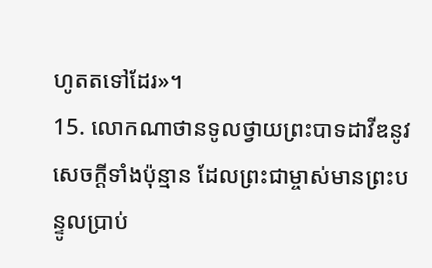ហូតតទៅដែរ»។
15. លោកណាថានទូលថ្វាយព្រះបាទដាវីឌនូវសេចក្ដីទាំងប៉ុន្មាន ដែលព្រះជាម្ចាស់មានព្រះបន្ទូលប្រាប់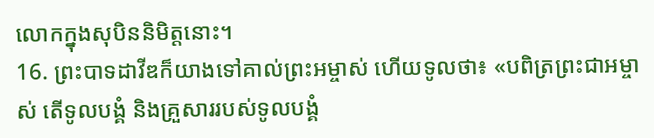លោកក្នុងសុបិននិមិត្តនោះ។
16. ព្រះបាទដាវីឌក៏យាងទៅគាល់ព្រះអម្ចាស់ ហើយទូលថា៖ «បពិត្រព្រះជាអម្ចាស់ តើទូលបង្គំ និងគ្រួសាររបស់ទូលបង្គំ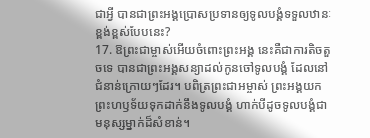ជាអ្វី បានជាព្រះអង្គប្រោសប្រទានឲ្យទូលបង្គំទទួលឋានៈខ្ពង់ខ្ពស់បែបនេះ?
17. ឱព្រះជាម្ចាស់អើយចំពោះព្រះអង្គ នេះគឺជាការតិចតួចទេ បានជាព្រះអង្គសន្យាដល់កូនចៅទូលបង្គំ ដែលនៅជំនាន់ក្រោយៗដែរ។ បពិត្រព្រះជាអម្ចាស់ ព្រះអង្គយកព្រះហឫទ័យទុកដាក់នឹងទូលបង្គំ ហាក់បីដូចទូលបង្គំជាមនុស្សម្នាក់ដ៏សំខាន់។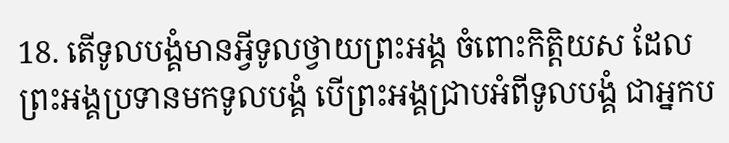18. តើទូលបង្គំមានអ្វីទូលថ្វាយព្រះអង្គ ចំពោះកិត្តិយស ដែលព្រះអង្គប្រទានមកទូលបង្គំ បើព្រះអង្គជ្រាបអំពីទូលបង្គំ ជាអ្នកប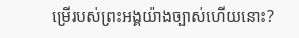ម្រើរបស់ព្រះអង្គយ៉ាងច្បាស់ហើយនោះ?